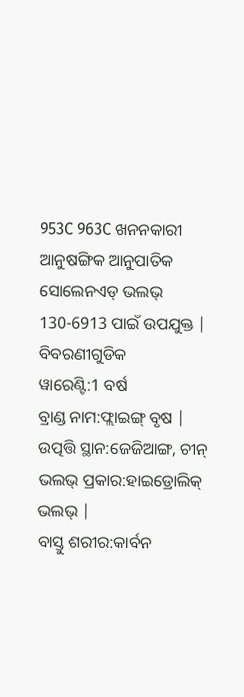953C 963C ଖନନକାରୀ ଆନୁଷଙ୍ଗିକ ଆନୁପାତିକ ସୋଲେନଏଡ୍ ଭଲଭ୍ 130-6913 ପାଇଁ ଉପଯୁକ୍ତ |
ବିବରଣୀଗୁଡିକ
ୱାରେଣ୍ଟି:1 ବର୍ଷ
ବ୍ରାଣ୍ଡ ନାମ:ଫ୍ଲାଇଙ୍ଗ୍ ବୃଷ |
ଉତ୍ପତ୍ତି ସ୍ଥାନ:ଜେଜିଆଙ୍ଗ, ଚୀନ୍
ଭଲଭ୍ ପ୍ରକାର:ହାଇଡ୍ରୋଲିକ୍ ଭଲଭ୍ |
ବାସ୍ତୁ ଶରୀର:କାର୍ବନ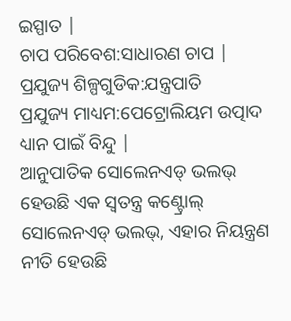ଇସ୍ପାତ |
ଚାପ ପରିବେଶ:ସାଧାରଣ ଚାପ |
ପ୍ରଯୁଜ୍ୟ ଶିଳ୍ପଗୁଡିକ:ଯନ୍ତ୍ରପାତି
ପ୍ରଯୁଜ୍ୟ ମାଧ୍ୟମ:ପେଟ୍ରୋଲିୟମ ଉତ୍ପାଦ
ଧ୍ୟାନ ପାଇଁ ବିନ୍ଦୁ |
ଆନୁପାତିକ ସୋଲେନଏଡ୍ ଭଲଭ୍ ହେଉଛି ଏକ ସ୍ୱତନ୍ତ୍ର କଣ୍ଟ୍ରୋଲ୍ ସୋଲେନଏଡ୍ ଭଲଭ୍, ଏହାର ନିୟନ୍ତ୍ରଣ ନୀତି ହେଉଛି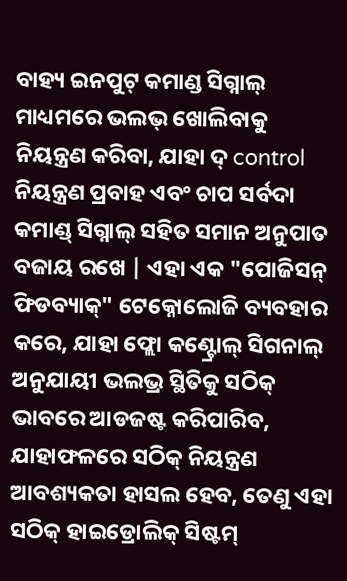ବାହ୍ୟ ଇନପୁଟ୍ କମାଣ୍ଡ ସିଗ୍ନାଲ୍ ମାଧ୍ୟମରେ ଭଲଭ୍ ଖୋଲିବାକୁ ନିୟନ୍ତ୍ରଣ କରିବା, ଯାହା ଦ୍ control ନିୟନ୍ତ୍ରଣ ପ୍ରବାହ ଏବଂ ଚାପ ସର୍ବଦା କମାଣ୍ଡ୍ ସିଗ୍ନାଲ୍ ସହିତ ସମାନ ଅନୁପାତ ବଜାୟ ରଖେ | ଏହା ଏକ "ପୋଜିସନ୍ ଫିଡବ୍ୟାକ୍" ଟେକ୍ନୋଲୋଜି ବ୍ୟବହାର କରେ, ଯାହା ଫ୍ଲୋ କଣ୍ଟ୍ରୋଲ୍ ସିଗନାଲ୍ ଅନୁଯାୟୀ ଭଲଭ୍ର ସ୍ଥିତିକୁ ସଠିକ୍ ଭାବରେ ଆଡଜଷ୍ଟ କରିପାରିବ, ଯାହାଫଳରେ ସଠିକ୍ ନିୟନ୍ତ୍ରଣ ଆବଶ୍ୟକତା ହାସଲ ହେବ, ତେଣୁ ଏହା ସଠିକ୍ ହାଇଡ୍ରୋଲିକ୍ ସିଷ୍ଟମ୍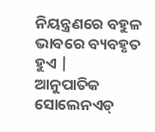ନିୟନ୍ତ୍ରଣରେ ବହୁଳ ଭାବରେ ବ୍ୟବହୃତ ହୁଏ |
ଆନୁପାତିକ ସୋଲେନଏଡ୍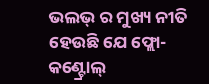ଭଲଭ୍ ର ମୁଖ୍ୟ ନୀତି ହେଉଛି ଯେ ଫ୍ଲୋ-କଣ୍ଟ୍ରୋଲ୍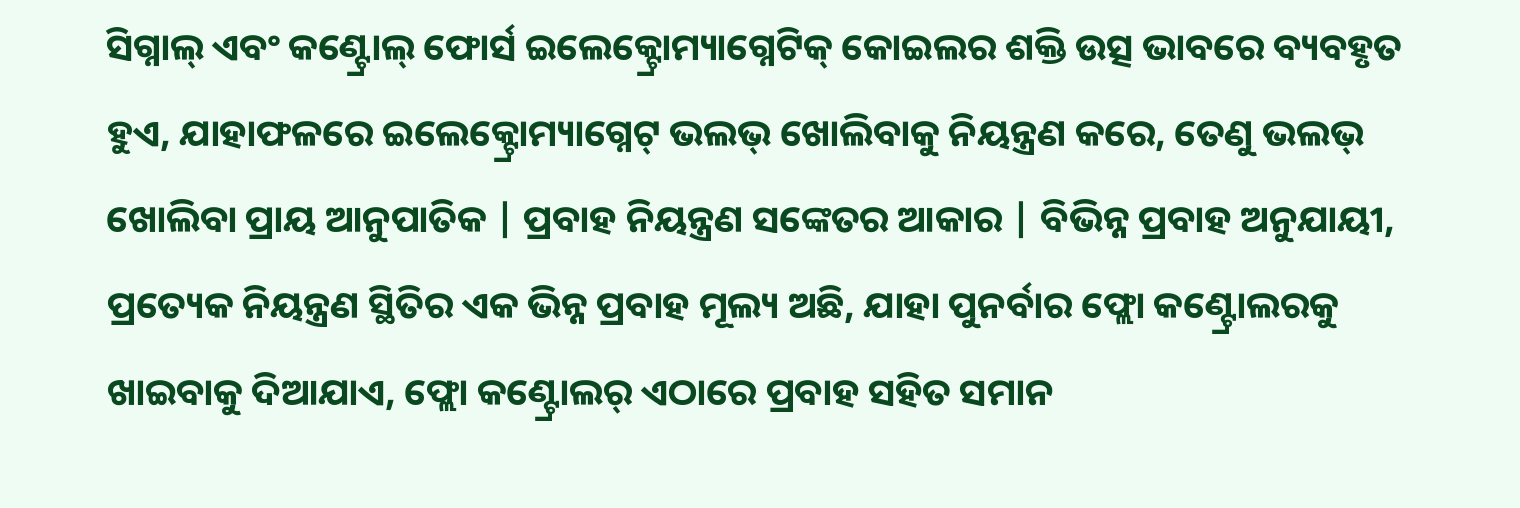ସିଗ୍ନାଲ୍ ଏବଂ କଣ୍ଟ୍ରୋଲ୍ ଫୋର୍ସ ଇଲେକ୍ଟ୍ରୋମ୍ୟାଗ୍ନେଟିକ୍ କୋଇଲର ଶକ୍ତି ଉତ୍ସ ଭାବରେ ବ୍ୟବହୃତ ହୁଏ, ଯାହାଫଳରେ ଇଲେକ୍ଟ୍ରୋମ୍ୟାଗ୍ନେଟ୍ ଭଲଭ୍ ଖୋଲିବାକୁ ନିୟନ୍ତ୍ରଣ କରେ, ତେଣୁ ଭଲଭ୍ ଖୋଲିବା ପ୍ରାୟ ଆନୁପାତିକ | ପ୍ରବାହ ନିୟନ୍ତ୍ରଣ ସଙ୍କେତର ଆକାର | ବିଭିନ୍ନ ପ୍ରବାହ ଅନୁଯାୟୀ, ପ୍ରତ୍ୟେକ ନିୟନ୍ତ୍ରଣ ସ୍ଥିତିର ଏକ ଭିନ୍ନ ପ୍ରବାହ ମୂଲ୍ୟ ଅଛି, ଯାହା ପୁନର୍ବାର ଫ୍ଲୋ କଣ୍ଟ୍ରୋଲରକୁ ଖାଇବାକୁ ଦିଆଯାଏ, ଫ୍ଲୋ କଣ୍ଟ୍ରୋଲର୍ ଏଠାରେ ପ୍ରବାହ ସହିତ ସମାନ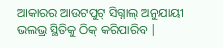ଆକାରର ଆଉଟପୁଟ୍ ସିଗ୍ନାଲ୍ ଅନୁଯାୟୀ ଭଲଭ୍ର ସ୍ଥିତିକୁ ଠିକ୍ କରିପାରିବ |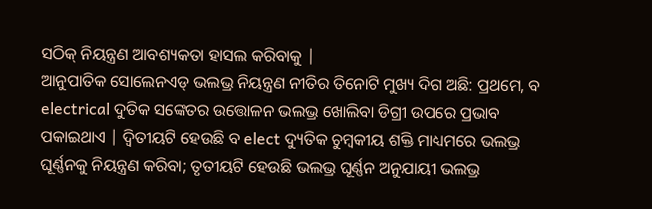ସଠିକ୍ ନିୟନ୍ତ୍ରଣ ଆବଶ୍ୟକତା ହାସଲ କରିବାକୁ |
ଆନୁପାତିକ ସୋଲେନଏଡ୍ ଭଲଭ୍ର ନିୟନ୍ତ୍ରଣ ନୀତିର ତିନୋଟି ମୁଖ୍ୟ ଦିଗ ଅଛି: ପ୍ରଥମେ, ବ electrical ଦୁତିକ ସଙ୍କେତର ଉତ୍ତୋଳନ ଭଲଭ୍ର ଖୋଲିବା ଡିଗ୍ରୀ ଉପରେ ପ୍ରଭାବ ପକାଇଥାଏ | ଦ୍ୱିତୀୟଟି ହେଉଛି ବ elect ଦ୍ୟୁତିକ ଚୁମ୍ବକୀୟ ଶକ୍ତି ମାଧ୍ୟମରେ ଭଲଭ୍ର ଘୂର୍ଣ୍ଣନକୁ ନିୟନ୍ତ୍ରଣ କରିବା; ତୃତୀୟଟି ହେଉଛି ଭଲଭ୍ର ଘୂର୍ଣ୍ଣନ ଅନୁଯାୟୀ ଭଲଭ୍ର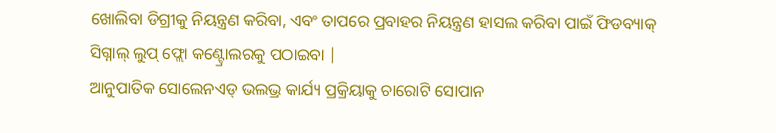ଖୋଲିବା ଡିଗ୍ରୀକୁ ନିୟନ୍ତ୍ରଣ କରିବା, ଏବଂ ତାପରେ ପ୍ରବାହର ନିୟନ୍ତ୍ରଣ ହାସଲ କରିବା ପାଇଁ ଫିଡବ୍ୟାକ୍ ସିଗ୍ନାଲ୍ ଲୁପ୍ ଫ୍ଲୋ କଣ୍ଟ୍ରୋଲରକୁ ପଠାଇବା |
ଆନୁପାତିକ ସୋଲେନଏଡ୍ ଭଲଭ୍ର କାର୍ଯ୍ୟ ପ୍ରକ୍ରିୟାକୁ ଚାରୋଟି ସୋପାନ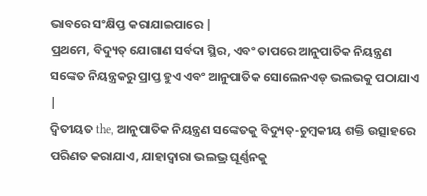ଭାବରେ ସଂକ୍ଷିପ୍ତ କରାଯାଇପାରେ |
ପ୍ରଥମେ, ବିଦ୍ୟୁତ୍ ଯୋଗାଣ ସର୍ବଦା ସ୍ଥିର, ଏବଂ ତାପରେ ଆନୁପାତିକ ନିୟନ୍ତ୍ରଣ ସଙ୍କେତ ନିୟନ୍ତ୍ରକରୁ ପ୍ରାପ୍ତ ହୁଏ ଏବଂ ଆନୁପାତିକ ସୋଲେନଏଡ୍ ଭଲଭକୁ ପଠାଯାଏ |
ଦ୍ୱିତୀୟତ the, ଆନୁପାତିକ ନିୟନ୍ତ୍ରଣ ସଙ୍କେତକୁ ବିଦ୍ୟୁତ୍-ଚୁମ୍ବକୀୟ ଶକ୍ତି ଉତ୍ସାହରେ ପରିଣତ କରାଯାଏ, ଯାହାଦ୍ୱାରା ଭଲଭ୍ର ଘୂର୍ଣ୍ଣନକୁ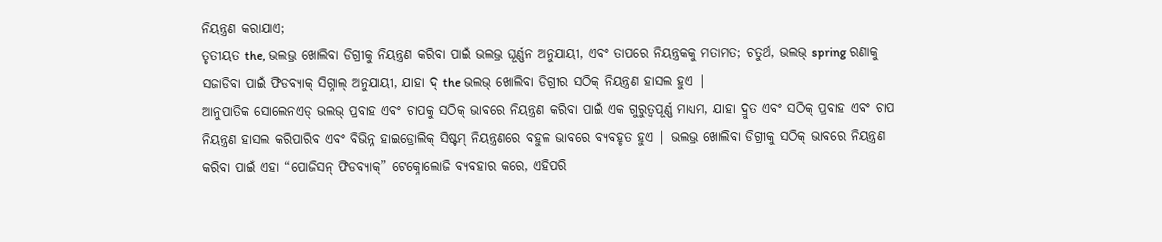ନିୟନ୍ତ୍ରଣ କରାଯାଏ;
ତୃତୀୟତ the, ଭଲଭ୍ର ଖୋଲିବା ଡିଗ୍ରୀକୁ ନିୟନ୍ତ୍ରଣ କରିବା ପାଇଁ ଭଲଭ୍ର ଘୂର୍ଣ୍ଣନ ଅନୁଯାୟୀ, ଏବଂ ତାପରେ ନିୟନ୍ତ୍ରକକୁ ମତାମତ; ଚତୁର୍ଥ, ଭଲଭ୍ spring ରଣାକୁ ସଜାଡିବା ପାଇଁ ଫିଡବ୍ୟାକ୍ ସିଗ୍ନାଲ୍ ଅନୁଯାୟୀ, ଯାହା ଦ୍ the ଭଲଭ୍ ଖୋଲିବା ଡିଗ୍ରୀର ସଠିକ୍ ନିୟନ୍ତ୍ରଣ ହାସଲ ହୁଏ |
ଆନୁପାତିକ ସୋଲେନଏଡ୍ ଭଲଭ୍ ପ୍ରବାହ ଏବଂ ଚାପକୁ ସଠିକ୍ ଭାବରେ ନିୟନ୍ତ୍ରଣ କରିବା ପାଇଁ ଏକ ଗୁରୁତ୍ୱପୂର୍ଣ୍ଣ ମାଧ୍ୟମ, ଯାହା ଦ୍ରୁତ ଏବଂ ସଠିକ୍ ପ୍ରବାହ ଏବଂ ଚାପ ନିୟନ୍ତ୍ରଣ ହାସଲ କରିପାରିବ ଏବଂ ବିଭିନ୍ନ ହାଇଡ୍ରୋଲିକ୍ ସିଷ୍ଟମ୍ ନିୟନ୍ତ୍ରଣରେ ବହୁଳ ଭାବରେ ବ୍ୟବହୃତ ହୁଏ | ଭଲଭ୍ର ଖୋଲିବା ଡିଗ୍ରୀକୁ ସଠିକ୍ ଭାବରେ ନିୟନ୍ତ୍ରଣ କରିବା ପାଇଁ ଏହା “ପୋଜିସନ୍ ଫିଡବ୍ୟାକ୍” ଟେକ୍ନୋଲୋଜି ବ୍ୟବହାର କରେ, ଏହିପରି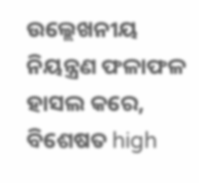ଉଲ୍ଲେଖନୀୟ ନିୟନ୍ତ୍ରଣ ଫଳାଫଳ ହାସଲ କରେ, ବିଶେଷତ high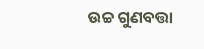ଉଚ୍ଚ ଗୁଣବତ୍ତା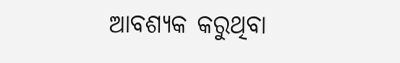ଆବଶ୍ୟକ କରୁଥିବା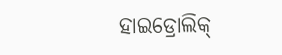ହାଇଡ୍ରୋଲିକ୍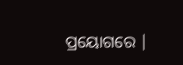ପ୍ରୟୋଗରେ |